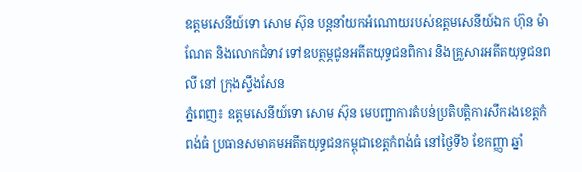ឧត្ដមសេនីយ៍ទោ សោម ស៊ុន បន្តនាំយកអំណោយរបស់ឧត្តមសេនីយ៍ឯក ហ៊ុន ម៉ាណែត និងលោកជំទាវ ទៅឧបត្ថម្ភជូនអតីតយុទ្ធជនពិការ និងគ្រួសារអតីតយុទ្ធជនពលី នៅ ក្រុងស្ទឹងសែន
ភ្នំពេញ៖ ឧត្តមសេនីយ៍ទោ សោម ស៊ុន មេបញ្ជាការតំបន់ប្រតិបត្តិការសឹករងខេត្តកំពង់ធំ ប្រធានសមាគមអតីតយុទ្ធជនកម្ពុជាខេត្តកំពង់ធំ នៅថ្ងៃទី៦ ខែកញ្ញា ឆ្នាំ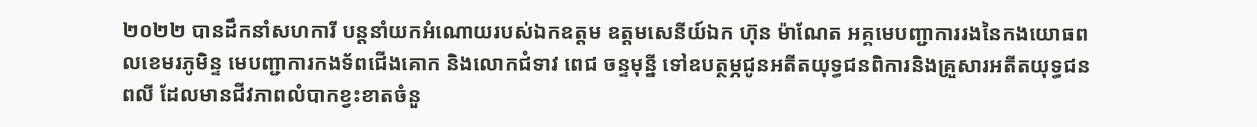២០២២ បានដឹកនាំសហការី បន្តនាំយកអំណោយរបស់ឯកឧត្តម ឧត្តមសេនីយ៍ឯក ហ៊ុន ម៉ាណែត អគ្គមេបញ្ជាការរងនៃកងយោធពលខេមរភូមិន្ទ មេបញ្ជាការកងទ័ពជើងគោក និងលោកជំទាវ ពេជ ចន្ទមុន្នី ទៅឧបត្ថម្ភជូនអតីតយុទ្ធជនពិការនិងគ្រួសារអតីតយុទ្ធជនពលី ដែលមានជីវភាពលំបាកខ្វះខាតចំនួ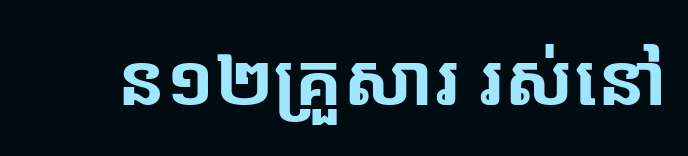ន១២គ្រួសារ រស់នៅ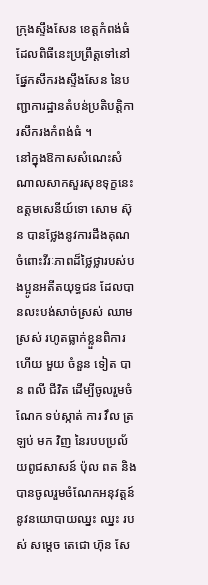ក្រុងស្ទឹងសែន ខេត្តកំពង់ធំ ដែលពិធីនេះប្រព្រឹត្តទៅនៅផ្នែកសឹករងស្ទឹងសែន នៃបញ្ជាការដ្ឋានតំបន់ប្រតិបត្តិការសឹករងកំពង់ធំ ។
នៅក្នុងឱកាសសំណេះសំណាលសាកសួរសុខទុក្ខនេះ ឧត្តមសេនីយ៍ទោ សោម ស៊ុន បានថ្លែងនូវការដឹងគុណចំពោះវីរៈភាពដ៏ថ្លៃថ្លារបស់បងប្អូនអតីតយុទ្ធជន ដែលបានលះបង់សាច់ស្រស់ ឈាមស្រស់ រហូតធ្លាក់ខ្លួនពិការ ហើយ មួយ ចំនួន ទៀត បាន ពលី ជីវិត ដើម្បីចូលរួមចំណែក ទប់ស្កាត់ ការ វឹល ត្រឡប់ មក វិញ នៃរបបប្រល័យពូជសាសន៍ ប៉ុល ពត និងបានចូលរួមចំណែកអនុវត្តន៍នូវនយោបាយឈ្នះ ឈ្នះ របស់ សម្តេច តេជោ ហ៊ុន សែ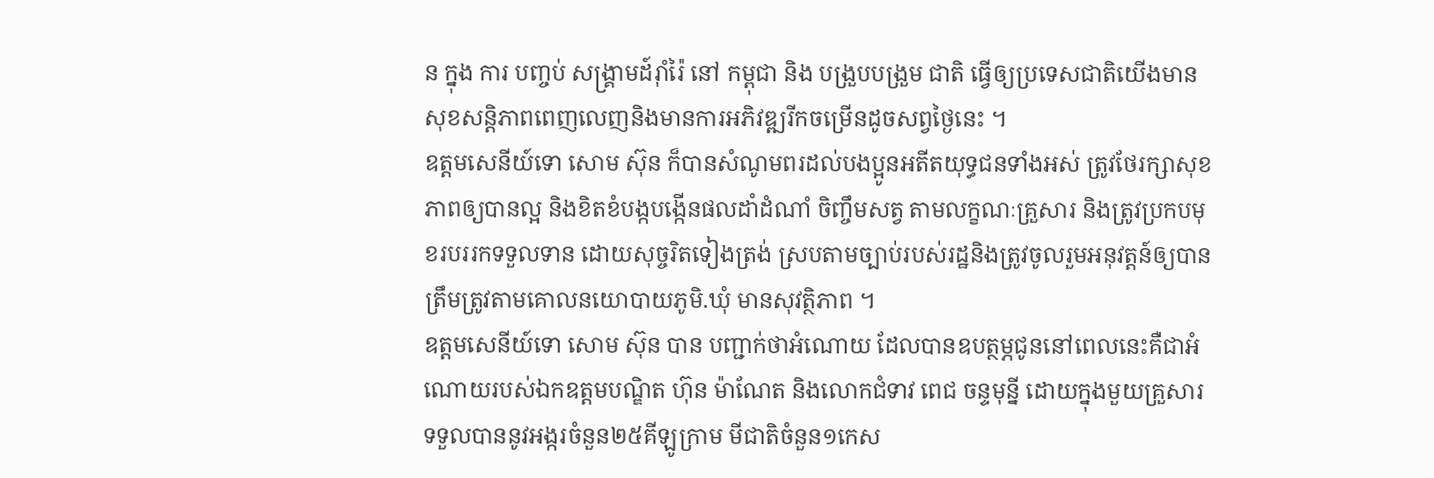ន ក្នុង ការ បញ្ចប់ សង្គ្រាមដ៍រ៉ាំរ៉ៃ នៅ កម្ពុជា និង បង្រួបបង្រួម ជាតិ ធ្វើឲ្យប្រទេសជាតិយើងមានសុខសន្តិភាពពេញលេញនិងមានការអភិវឌ្ឍរីកចម្រើនដូចសព្វថ្ងៃនេះ ។
ឧត្តមសេនីយ៍ទោ សោម ស៊ុន ក៏បានសំណូមពរដល់បងប្អូនអតីតយុទ្ធជនទាំងអស់ ត្រូវថែរក្សាសុខភាពឲ្យបានល្អ និងខិតខំបង្កបង្កើនផលដាំដំណាំ ចិញ្ចឹមសត្វ តាមលក្ខណៈគ្រួសារ និងត្រូវប្រកបមុខរបររកទទួលទាន ដោយសុច្ចរិតទៀងត្រង់ ស្របតាមច្បាប់របស់រដ្ឋនិងត្រូវចូលរួមអនុវត្តន៍ឲ្យបានត្រឹមត្រូវតាមគោលនយោបាយភូមិ.ឃុំ មានសុវត្ថិភាព ។
ឧត្តមសេនីយ៍ទោ សោម ស៊ុន បាន បញ្ជាក់ថាអំណោយ ដែលបានឧបត្ថម្ភជូននៅពេលនេះគឺជាអំណោយរបស់ឯកឧត្តមបណ្ឌិត ហ៊ុន ម៉ាណែត និងលោកជំទាវ ពេជ ចន្ទមុន្នី ដោយក្នុងមួយគ្រួសារទទួលបាននូវអង្ករចំនួន២៥គីឡូក្រាម មីជាតិចំនួន១កេស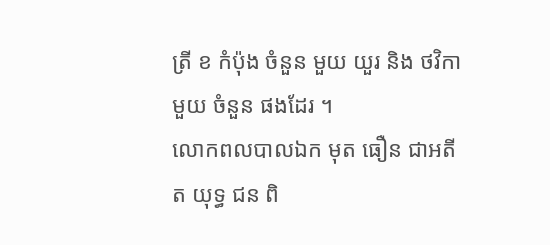ត្រី ខ កំប៉ុង ចំនួន មួយ យួរ និង ថវិកា មួយ ចំនួន ផងដែរ ។
លោកពលបាលឯក មុត ធឿន ជាអតីត យុទ្ធ ជន ពិ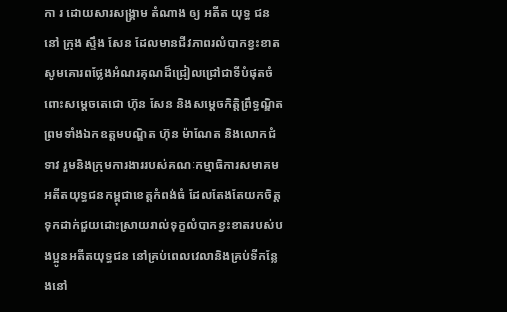កា រ ដោយសារសង្គ្រាម តំណាង ឲ្យ អតីត យុទ្ធ ជន នៅ ក្រុង ស្ទឹង សែន ដែលមានជីវភាពរលំបាកខ្វះខាត សូមគោរពថ្លែងអំណរគុណដ៏ជ្រៀលជ្រៅជាទីបំផុតចំពោះសម្តេចតេជោ ហ៊ុន សែន និងសម្តេចកិត្តិព្រឹទ្ធណ្ឌិត ព្រមទាំងឯកឧត្តមបណ្ឌិត ហ៊ុន ម៉ាណែត និងលោកជំទាវ រួមនិងក្រុមការងាររបស់គណៈកម្មាធិការសមាគមអតីតយុទ្ធជនកម្ពុជាខេត្តកំពង់ធំ ដែលតែងតែយកចិត្តទុកដាក់ជួយដោះស្រាយរាល់ទុក្ខលំបាកខ្វះខាតរបស់បងប្អូនអតីតយុទ្ធជន នៅគ្រប់ពេលវេលានិងគ្រប់ទីកន្លែងនៅ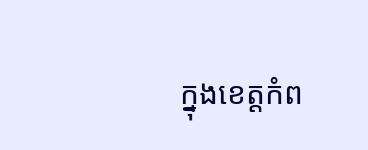ក្នុងខេត្តកំព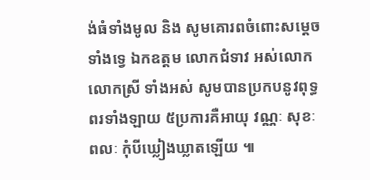ង់ធំទាំងមូល និង សូមគោរពចំពោះសម្តេចទាំងទ្វេ ឯកឧត្តម លោកជំទាវ អស់លោក លោកស្រី ទាំងអស់ សូមបានប្រកបនូវពុទ្ធពរទាំងឡាយ ៥ប្រការគឺអាយុ វណ្ណៈ សុខៈ ពលៈ កុំបីឃ្លៀងឃ្លាតឡើយ ៕